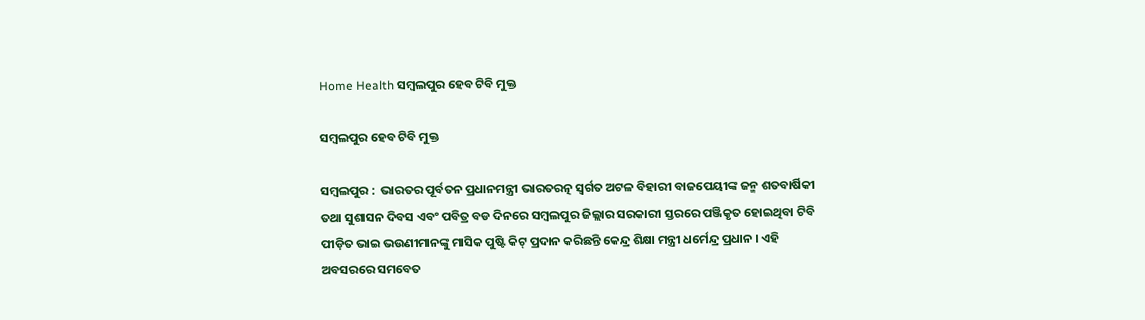Home Health ସମ୍ବଲପୁର ହେବ ଟିବି ମୁକ୍ତ

ସମ୍ବଲପୁର ହେବ ଟିବି ମୁକ୍ତ

ସମ୍ବଲପୁର :  ଭାରତର ପୂର୍ବତନ ପ୍ରଧାନମନ୍ତ୍ରୀ ଭାରତରତ୍ନ ସ୍ୱର୍ଗତ ଅଟଳ ବିହାରୀ ବାଜପେୟୀଙ୍କ ଜନ୍ମ ଶତବାର୍ଷିକୀ ତଥା ସୁଶାସନ ଦିବସ ଏବଂ ପବିତ୍ର ବଡ ଦିନରେ ସମ୍ବଲପୁର ଜିଲ୍ଲାର ସରକାରୀ ସ୍ତରରେ ପଞ୍ଜିକୃତ ହୋଇଥିବା ଟିବି ପୀଡ଼ିତ ଭାଇ ଭଉଣୀମାନଙ୍କୁ ମାସିକ ପୁଷ୍ଟି କିଟ୍ ପ୍ରଦାନ କରିଛନ୍ତି କେନ୍ଦ୍ର ଶିକ୍ଷା ମନ୍ତ୍ରୀ ଧର୍ମେନ୍ଦ୍ର ପ୍ରଧାନ । ଏହି ଅବସରରେ ସମବେତ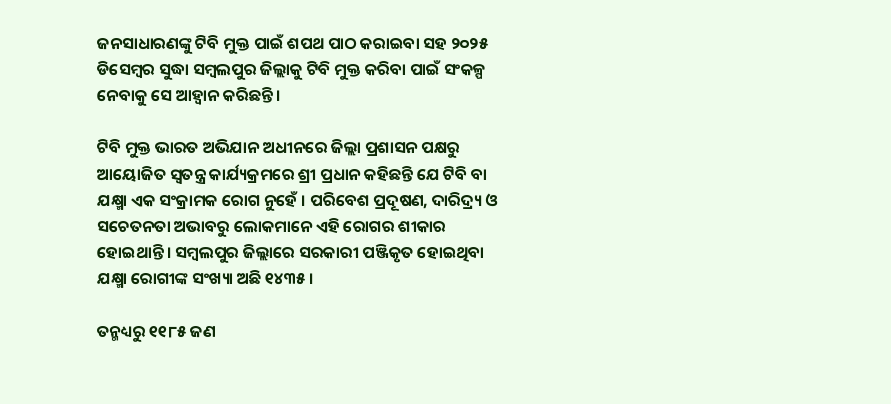ଜନସାଧାରଣଙ୍କୁ ଟିବି ମୁକ୍ତ ପାଇଁ ଶପଥ ପାଠ କରାଇବା ସହ ୨୦୨୫ ଡିସେମ୍ବର ସୁଦ୍ଧା ସମ୍ବଲପୁର ଜିଲ୍ଲାକୁ ଟିବି ମୁକ୍ତ କରିବା ପାଇଁ ସଂକଳ୍ପ ନେବାକୁ ସେ ଆହ୍ୱାନ କରିଛନ୍ତି ।

ଟିବି ମୁକ୍ତ ଭାରତ ଅଭିଯାନ ଅଧୀନରେ ଜିଲ୍ଲା ପ୍ରଶାସନ ପକ୍ଷରୁ ଆୟୋଜିତ ସ୍ୱତନ୍ତ୍ର କାର୍ଯ୍ୟକ୍ରମରେ ଶ୍ରୀ ପ୍ରଧାନ କହିଛନ୍ତି ଯେ ଟିବି ବା ଯକ୍ଷ୍ମା ଏକ ସଂକ୍ରାମକ ରୋଗ ନୁହେଁ । ପରିବେଶ ପ୍ରଦୂଷଣ, ଦାରିଦ୍ର‌୍ୟ ଓ ସଚେତନତା ଅଭାବରୁ ଲୋକମାନେ ଏହି ରୋଗର ଶୀକାର ହୋଇଥାନ୍ତି । ସମ୍ବଲପୁର ଜିଲ୍ଲାରେ ସରକାରୀ ପଞ୍ଜିକୃତ ହୋଇଥିବା ଯକ୍ଷ୍ମା ରୋଗୀଙ୍କ ସଂଖ୍ୟା ଅଛି ୧୪୩୫ ।

ତନ୍ମଧ୍ୟରୁ ୧୧୮୫ ଜଣ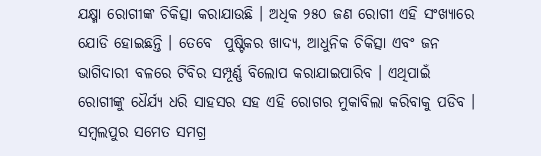ଯକ୍ଷ୍ମା ରୋଗୀଙ୍କ ଚିକିତ୍ସା କରାଯାଉଛି । ଅଧିକ ୨୫୦ ଜଣ ରୋଗୀ ଏହି ସଂଖ୍ୟାରେ ଯୋଡି ହୋଇଛନ୍ତି । ତେବେ  ପୁଷ୍ଟିକର ଖାଦ୍ୟ, ଆଧୁନିକ ଚିକିତ୍ସା ଏବଂ ଜନ ଭାଗିଦାରୀ ବଳରେ ଟିବିର ସମ୍ପୂର୍ଣ୍ଣ ବିଲୋପ କରାଯାଇପାରିବ । ଏଥିପାଇଁ ରୋଗୀଙ୍କୁ ଧୈର୍ଯ୍ୟ ଧରି ସାହସର ସହ ଏହି ରୋଗର ମୁକାବିଲା କରିବାକୁ ପଡିବ । ସମ୍ବଲପୁର ସମେତ ସମଗ୍ର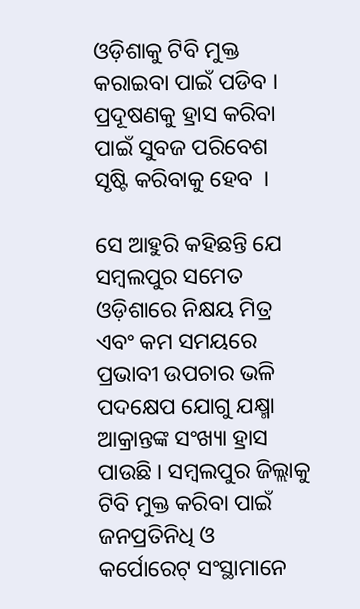ଓଡ଼ିଶାକୁ ଟିବି ମୁକ୍ତ କରାଇବା ପାଇଁ ପଡିବ । ପ୍ରଦୂଷଣକୁ ହ୍ରାସ କରିବା ପାଇଁ ସୁବଜ ପରିବେଶ ସୃଷ୍ଟି କରିବାକୁ ହେବ  ।

ସେ ଆହୁରି କହିଛନ୍ତି ଯେ ସମ୍ବଲପୁର ସମେତ ଓଡ଼ିଶାରେ ନିକ୍ଷୟ ମିତ୍ର ଏବଂ କମ ସମୟରେ ପ୍ରଭାବୀ ଉପଚାର ଭଳି ପଦକ୍ଷେପ ଯୋଗୁ ଯକ୍ଷ୍ମା ଆକ୍ରାନ୍ତଙ୍କ ସଂଖ୍ୟା ହ୍ରାସ ପାଉଛି । ସମ୍ବଲପୁର ଜିଲ୍ଲାକୁ ଟିବି ମୁକ୍ତ କରିବା ପାଇଁ ଜନପ୍ରତିନିଧି ଓ କର୍ପୋରେଟ୍ ସଂସ୍ଥାମାନେ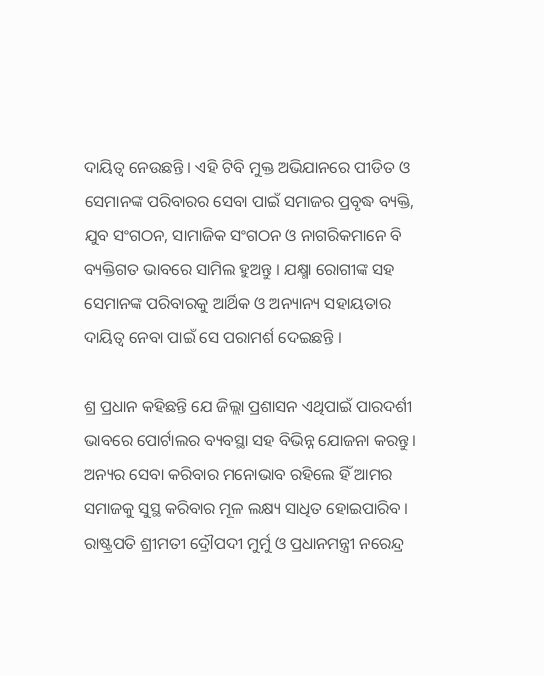ଦାୟିତ୍ୱ ନେଉଛନ୍ତି । ଏହି ଟିବି ମୁକ୍ତ ଅଭିଯାନରେ ପୀଡିତ ଓ ସେମାନଙ୍କ ପରିବାରର ସେବା ପାଇଁ ସମାଜର ପ୍ରବୃଦ୍ଧ ବ୍ୟକ୍ତି, ଯୁବ ସଂଗଠନ, ସାମାଜିକ ସଂଗଠନ ଓ ନାଗରିକମାନେ ବି ବ୍ୟକ୍ତିଗତ ଭାବରେ ସାମିଲ ହୁଅନ୍ତୁ । ଯକ୍ଷ୍ମା ରୋଗୀଙ୍କ ସହ ସେମାନଙ୍କ ପରିବାରକୁ ଆର୍ଥିକ ଓ ଅନ୍ୟାନ୍ୟ ସହାୟତାର ଦାୟିତ୍ୱ ନେବା ପାଇଁ ସେ ପରାମର୍ଶ ଦେଇଛନ୍ତି ।

ଶ୍ର ପ୍ରଧାନ କହିଛନ୍ତି ଯେ ଜିଲ୍ଲା ପ୍ରଶାସନ ଏଥିପାଇଁ ପାରଦର୍ଶୀ ଭାବରେ ପୋର୍ଟାଲର ବ୍ୟବସ୍ଥା ସହ ବିଭିନ୍ନ ଯୋଜନା କରନ୍ତୁ । ଅନ୍ୟର ସେବା କରିବାର ମନୋଭାବ ରହିଲେ ହିଁ ଆମର ସମାଜକୁ ସୁସ୍ଥ କରିବାର ମୂଳ ଲକ୍ଷ୍ୟ ସାଧିତ ହୋଇପାରିବ ।  ରାଷ୍ଟ୍ରପତି ଶ୍ରୀମତୀ ଦ୍ରୌପଦୀ ମୁର୍ମୁ ଓ ପ୍ରଧାନମନ୍ତ୍ରୀ ନରେନ୍ଦ୍ର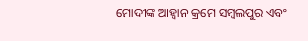ମୋଦୀଙ୍କ ଆହ୍ୱାନ କ୍ରମେ ସମ୍ବଲପୁର ଏବଂ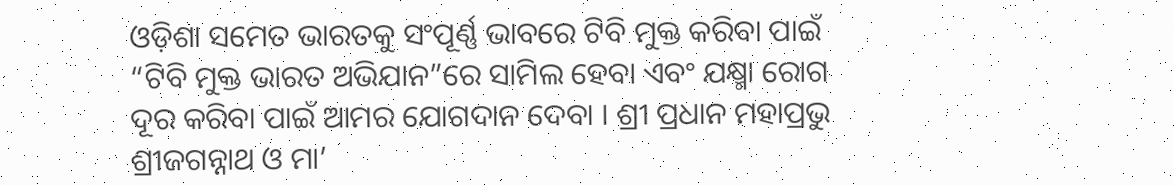ଓଡ଼ିଶା ସମେତ ଭାରତକୁ ସଂପୂର୍ଣ୍ଣ ଭାବରେ ଟିବି ମୁକ୍ତ କରିବା ପାଇଁ “ଟିବି ମୁକ୍ତ ଭାରତ ଅଭିଯାନ”ରେ ସାମିଲ ହେବା ଏବଂ ଯକ୍ଷ୍ମା ରୋଗ ଦୂର କରିବା ପାଇଁ ଆମର ଯୋଗଦାନ ଦେବା । ଶ୍ରୀ ପ୍ରଧାନ ମହାପ୍ରଭୁ ଶ୍ରୀଜଗନ୍ନାଥ ଓ ମା’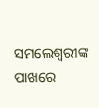ସମଲେଶ୍ୱରୀଙ୍କ ପାଖରେ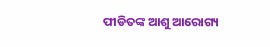ପୀଡିତଙ୍କ ଆଶୁ ଆରୋଗ୍ୟ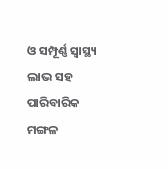ଓ ସମ୍ପୂର୍ଣ୍ଣ ସ୍ୱାସ୍ଥ୍ୟ ଲାଭ ସହ ପାରିବାରିକ ମଙ୍ଗଳ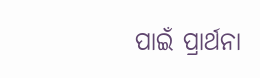ପାଇଁ ପ୍ରାର୍ଥନା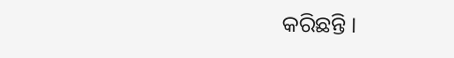କରିଛନ୍ତି ।